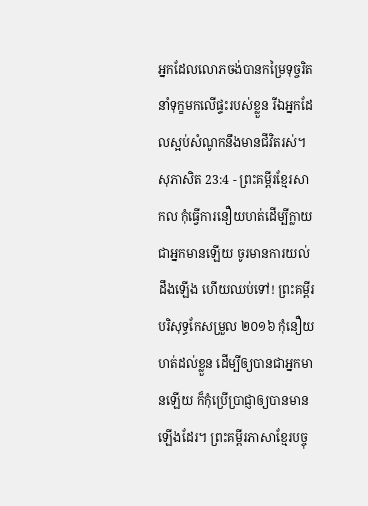អ្នកដែលលោភចង់បានកម្រៃទុច្ចរិត នាំទុក្ខមកលើផ្ទះរបស់ខ្លួន រីឯអ្នកដែលស្អប់សំណូកនឹងមានជីវិតរស់។
សុភាសិត 23:4 - ព្រះគម្ពីរខ្មែរសាកល កុំធ្វើការនឿយហត់ដើម្បីក្លាយជាអ្នកមានឡើយ ចូរមានការយល់ដឹងឡើង ហើយឈប់ទៅ! ព្រះគម្ពីរបរិសុទ្ធកែសម្រួល ២០១៦ កុំនឿយហត់ដល់ខ្លួន ដើម្បីឲ្យបានជាអ្នកមានឡើយ ក៏កុំប្រើប្រាជ្ញាឲ្យបានមានឡើងដែរ។ ព្រះគម្ពីរភាសាខ្មែរបច្ចុ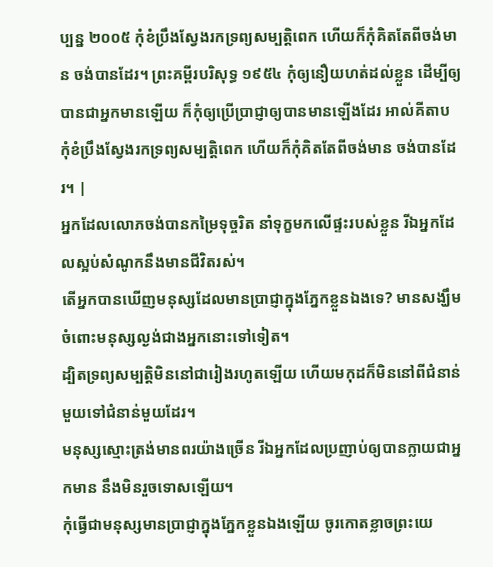ប្បន្ន ២០០៥ កុំខំប្រឹងស្វែងរកទ្រព្យសម្បត្តិពេក ហើយក៏កុំគិតតែពីចង់មាន ចង់បានដែរ។ ព្រះគម្ពីរបរិសុទ្ធ ១៩៥៤ កុំឲ្យនឿយហត់ដល់ខ្លួន ដើម្បីឲ្យបានជាអ្នកមានឡើយ ក៏កុំឲ្យប្រើប្រាជ្ញាឲ្យបានមានឡើងដែរ អាល់គីតាប កុំខំប្រឹងស្វែងរកទ្រព្យសម្បត្តិពេក ហើយក៏កុំគិតតែពីចង់មាន ចង់បានដែរ។ |
អ្នកដែលលោភចង់បានកម្រៃទុច្ចរិត នាំទុក្ខមកលើផ្ទះរបស់ខ្លួន រីឯអ្នកដែលស្អប់សំណូកនឹងមានជីវិតរស់។
តើអ្នកបានឃើញមនុស្សដែលមានប្រាជ្ញាក្នុងភ្នែកខ្លួនឯងទេ? មានសង្ឃឹមចំពោះមនុស្សល្ងង់ជាងអ្នកនោះទៅទៀត។
ដ្បិតទ្រព្យសម្បត្តិមិននៅជារៀងរហូតឡើយ ហើយមកុដក៏មិននៅពីជំនាន់មួយទៅជំនាន់មួយដែរ។
មនុស្សស្មោះត្រង់មានពរយ៉ាងច្រើន រីឯអ្នកដែលប្រញាប់ឲ្យបានក្លាយជាអ្នកមាន នឹងមិនរួចទោសឡើយ។
កុំធ្វើជាមនុស្សមានប្រាជ្ញាក្នុងភ្នែកខ្លួនឯងឡើយ ចូរកោតខ្លាចព្រះយេ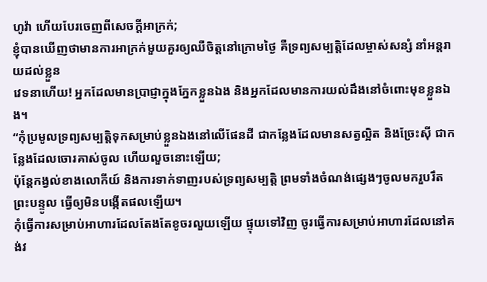ហូវ៉ា ហើយបែរចេញពីសេចក្ដីអាក្រក់;
ខ្ញុំបានឃើញថាមានការអាក្រក់មួយគួរឲ្យឈឺចិត្តនៅក្រោមថ្ងៃ គឺទ្រព្យសម្បត្តិដែលម្ចាស់សន្សំ នាំអន្តរាយដល់ខ្លួន
វេទនាហើយ! អ្នកដែលមានប្រាជ្ញាក្នុងភ្នែកខ្លួនឯង និងអ្នកដែលមានការយល់ដឹងនៅចំពោះមុខខ្លួនឯង។
“កុំប្រមូលទ្រព្យសម្បត្តិទុកសម្រាប់ខ្លួនឯងនៅលើផែនដី ជាកន្លែងដែលមានសត្វល្អិត និងច្រែះស៊ី ជាកន្លែងដែលចោរគាស់ចូល ហើយលួចនោះឡើយ;
ប៉ុន្តែកង្វល់ខាងលោកីយ៍ និងការទាក់ទាញរបស់ទ្រព្យសម្បត្តិ ព្រមទាំងចំណង់ផ្សេងៗចូលមករួបរឹតព្រះបន្ទូល ធ្វើឲ្យមិនបង្កើតផលឡើយ។
កុំធ្វើការសម្រាប់អាហារដែលតែងតែខូចរលួយឡើយ ផ្ទុយទៅវិញ ចូរធ្វើការសម្រាប់អាហារដែលនៅគង់វ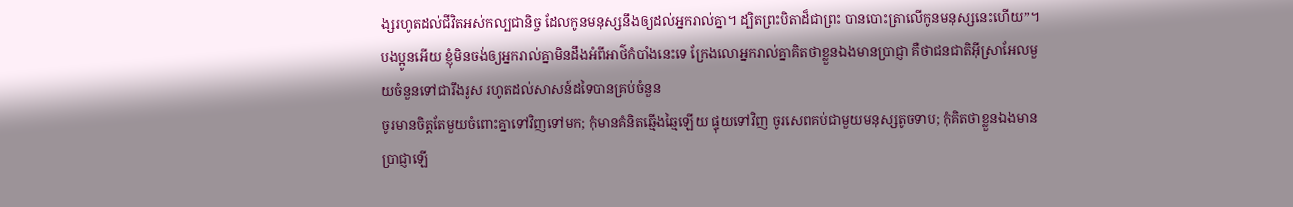ង្សរហូតដល់ជីវិតអស់កល្បជានិច្ច ដែលកូនមនុស្សនឹងឲ្យដល់អ្នករាល់គ្នា។ ដ្បិតព្រះបិតាដ៏ជាព្រះ បានបោះត្រាលើកូនមនុស្សនេះហើយ”។
បងប្អូនអើយ ខ្ញុំមិនចង់ឲ្យអ្នករាល់គ្នាមិនដឹងអំពីអាថ៌កំបាំងនេះទេ ក្រែងលោអ្នករាល់គ្នាគិតថាខ្លួនឯងមានប្រាជ្ញា គឺថាជនជាតិអ៊ីស្រាអែលមួយចំនួនទៅជារឹងរូស រហូតដល់សាសន៍ដទៃបានគ្រប់ចំនួន
ចូរមានចិត្តតែមួយចំពោះគ្នាទៅវិញទៅមក; កុំមានគំនិតឆ្មើងឆ្មៃឡើយ ផ្ទុយទៅវិញ ចូរសេពគប់ជាមួយមនុស្សតូចទាប; កុំគិតថាខ្លួនឯងមានប្រាជ្ញាឡើ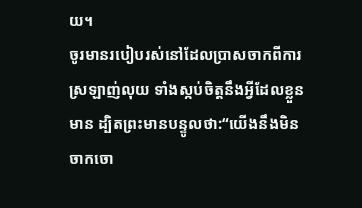យ។
ចូរមានរបៀបរស់នៅដែលប្រាសចាកពីការស្រឡាញ់លុយ ទាំងស្កប់ចិត្តនឹងអ្វីដែលខ្លួនមាន ដ្បិតព្រះមានបន្ទូលថា:“យើងនឹងមិនចាកចោ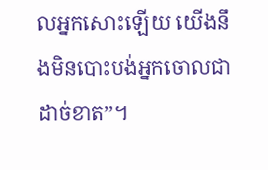លអ្នកសោះឡើយ យើងនឹងមិនបោះបង់អ្នកចោលជាដាច់ខាត”។